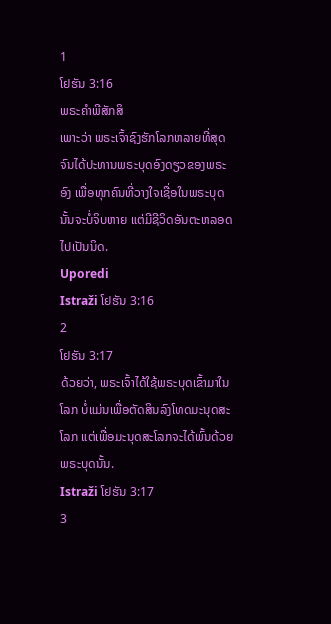1
ໂຢຮັນ 3:16
ພຣະຄຳພີສັກສິ
ເພາະວ່າ ພຣະເຈົ້າຊົງຮັກໂລກຫລາຍທີ່ສຸດ ຈົນໄດ້ປະທານພຣະບຸດອົງດຽວຂອງພຣະອົງ ເພື່ອທຸກຄົນທີ່ວາງໃຈເຊື່ອໃນພຣະບຸດນັ້ນຈະບໍ່ຈິບຫາຍ ແຕ່ມີຊີວິດອັນຕະຫລອດໄປເປັນນິດ.
Uporedi
Istraži ໂຢຮັນ 3:16
2
ໂຢຮັນ 3:17
ດ້ວຍວ່າ, ພຣະເຈົ້າໄດ້ໃຊ້ພຣະບຸດເຂົ້າມາໃນໂລກ ບໍ່ແມ່ນເພື່ອຕັດສິນລົງໂທດມະນຸດສະໂລກ ແຕ່ເພື່ອມະນຸດສະໂລກຈະໄດ້ພົ້ນດ້ວຍພຣະບຸດນັ້ນ.
Istraži ໂຢຮັນ 3:17
3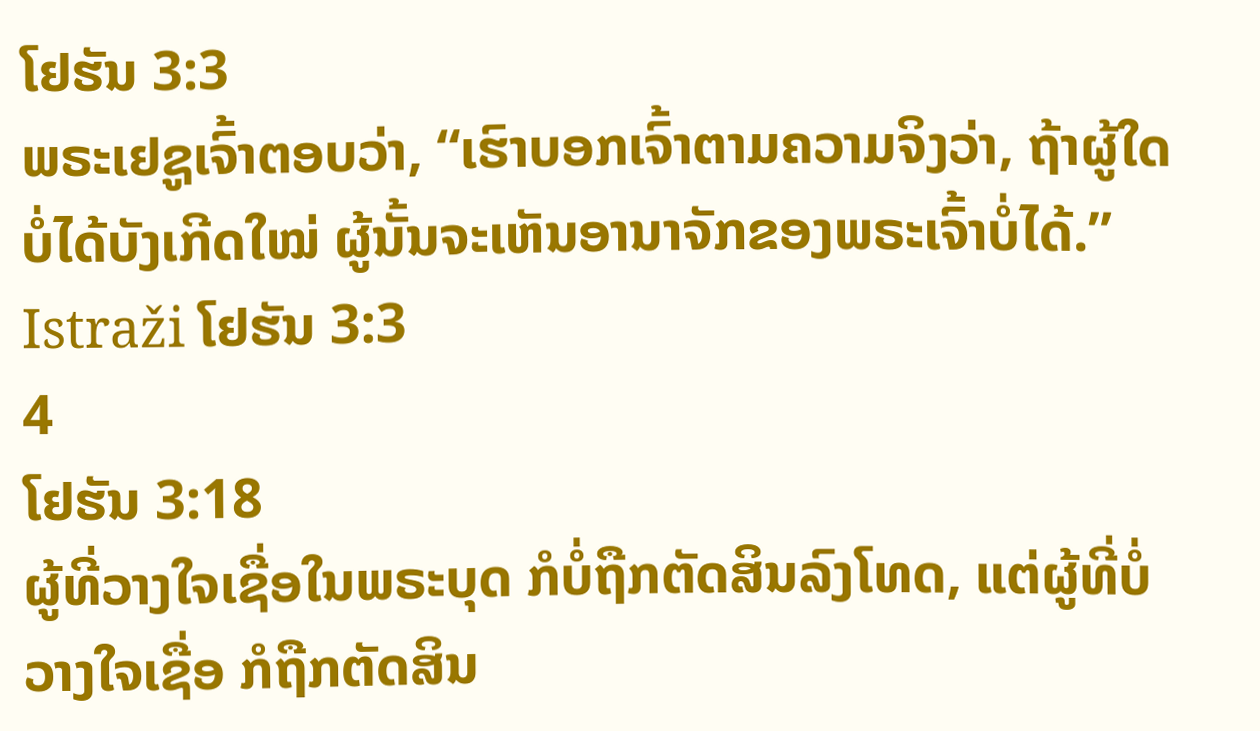ໂຢຮັນ 3:3
ພຣະເຢຊູເຈົ້າຕອບວ່າ, “ເຮົາບອກເຈົ້າຕາມຄວາມຈິງວ່າ, ຖ້າຜູ້ໃດບໍ່ໄດ້ບັງເກີດໃໝ່ ຜູ້ນັ້ນຈະເຫັນອານາຈັກຂອງພຣະເຈົ້າບໍ່ໄດ້.”
Istraži ໂຢຮັນ 3:3
4
ໂຢຮັນ 3:18
ຜູ້ທີ່ວາງໃຈເຊື່ອໃນພຣະບຸດ ກໍບໍ່ຖືກຕັດສິນລົງໂທດ, ແຕ່ຜູ້ທີ່ບໍ່ວາງໃຈເຊື່ອ ກໍຖືກຕັດສິນ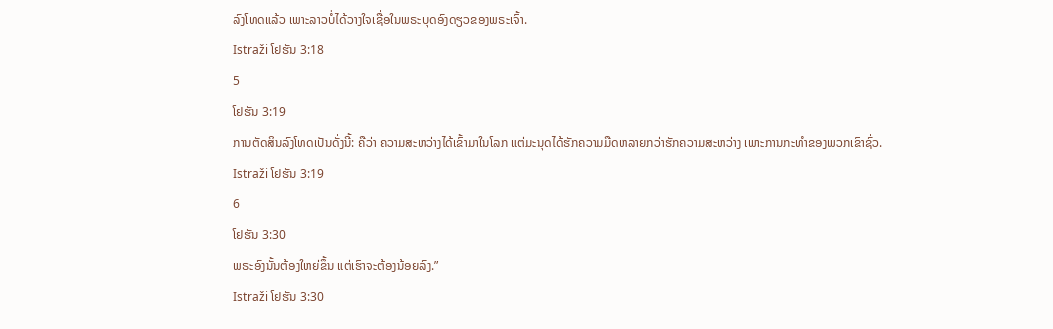ລົງໂທດແລ້ວ ເພາະລາວບໍ່ໄດ້ວາງໃຈເຊື່ອໃນພຣະບຸດອົງດຽວຂອງພຣະເຈົ້າ.
Istraži ໂຢຮັນ 3:18
5
ໂຢຮັນ 3:19
ການຕັດສິນລົງໂທດເປັນດັ່ງນີ້: ຄືວ່າ ຄວາມສະຫວ່າງໄດ້ເຂົ້າມາໃນໂລກ ແຕ່ມະນຸດໄດ້ຮັກຄວາມມືດຫລາຍກວ່າຮັກຄວາມສະຫວ່າງ ເພາະການກະທຳຂອງພວກເຂົາຊົ່ວ.
Istraži ໂຢຮັນ 3:19
6
ໂຢຮັນ 3:30
ພຣະອົງນັ້ນຕ້ອງໃຫຍ່ຂຶ້ນ ແຕ່ເຮົາຈະຕ້ອງນ້ອຍລົງ.”
Istraži ໂຢຮັນ 3:30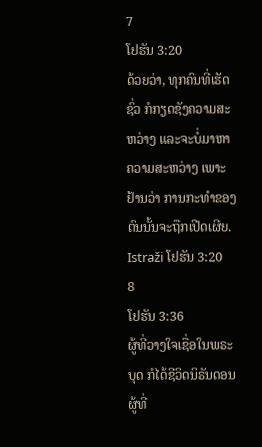7
ໂຢຮັນ 3:20
ດ້ວຍວ່າ, ທຸກຄົນທີ່ເຮັດຊົ່ວ ກໍກຽດຊັງຄວາມສະຫວ່າງ ແລະຈະບໍ່ມາຫາຄວາມສະຫວ່າງ ເພາະຢ້ານວ່າ ການກະທຳຂອງຕົນນັ້ນຈະຖືກເປີດເຜີຍ.
Istraži ໂຢຮັນ 3:20
8
ໂຢຮັນ 3:36
ຜູ້ທີ່ວາງໃຈເຊື່ອໃນພຣະບຸດ ກໍໄດ້ຊີວິດນິຣັນດອນ ຜູ້ທີ່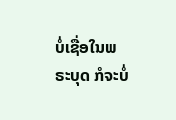ບໍ່ເຊື່ອໃນພຣະບຸດ ກໍຈະບໍ່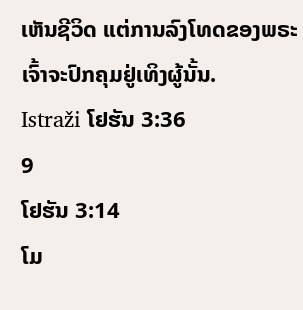ເຫັນຊີວິດ ແຕ່ການລົງໂທດຂອງພຣະເຈົ້າຈະປົກຄຸມຢູ່ເທິງຜູ້ນັ້ນ.
Istraži ໂຢຮັນ 3:36
9
ໂຢຮັນ 3:14
ໂມ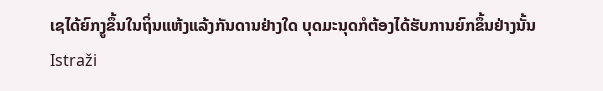ເຊໄດ້ຍົກງູຂຶ້ນໃນຖິ່ນແຫ້ງແລ້ງກັນດານຢ່າງໃດ ບຸດມະນຸດກໍຕ້ອງໄດ້ຮັບການຍົກຂຶ້ນຢ່າງນັ້ນ
Istraži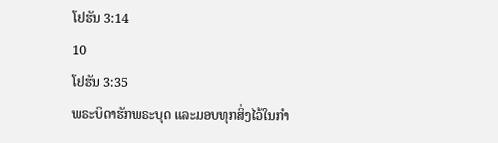ໂຢຮັນ 3:14
10
ໂຢຮັນ 3:35
ພຣະບິດາຮັກພຣະບຸດ ແລະມອບທຸກສິ່ງໄວ້ໃນກຳ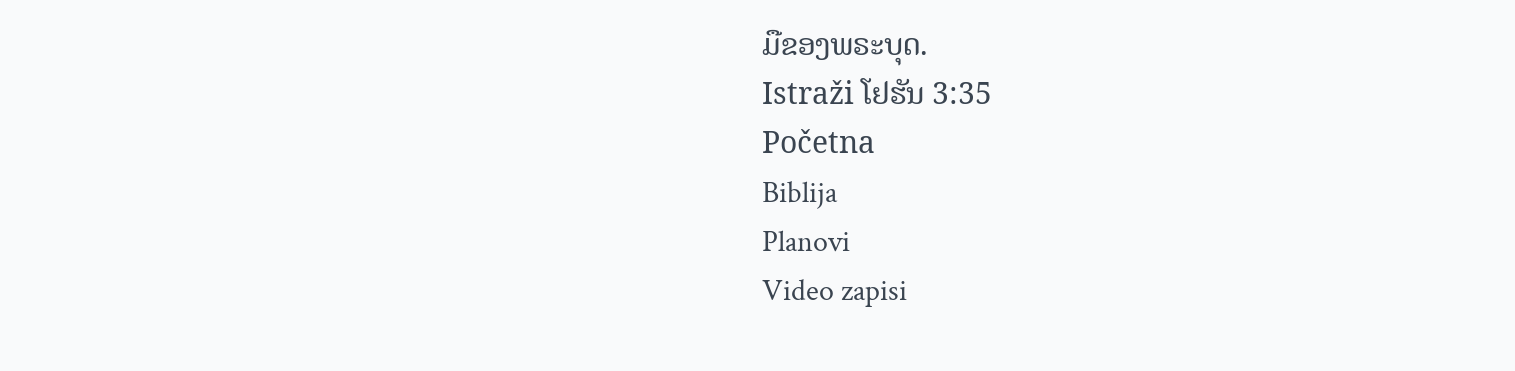ມືຂອງພຣະບຸດ.
Istraži ໂຢຮັນ 3:35
Početna
Biblija
Planovi
Video zapisi